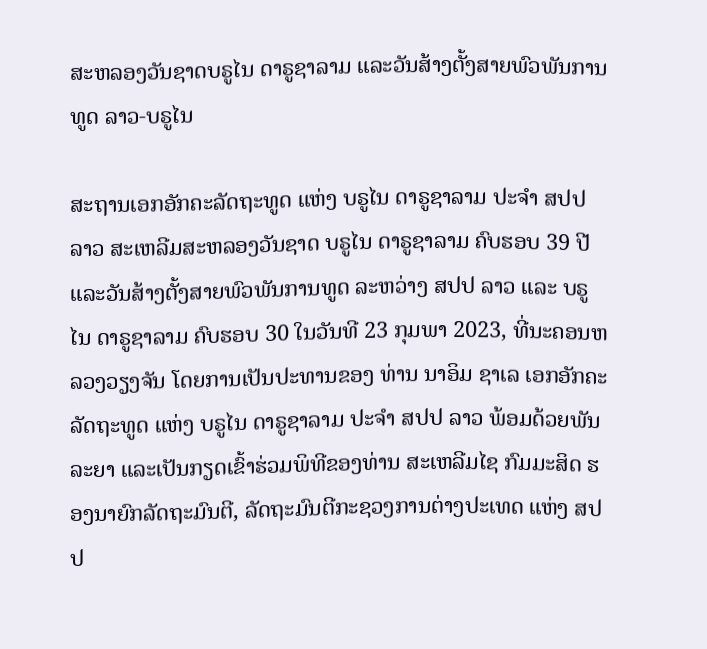ສະຫລອງວັນຊາດບຣູໄນ ດາຣູຊາລາມ ແລະວັນສ້າງຕັ້ງສາຍພົວພັນການທູດ ລາວ-ບຣູໄນ

ສະຖານເອກອັກຄະລັດຖະທູດ ແຫ່ງ ບຣູໄນ ດາຣູຊາລາມ ປະຈໍາ ສປປ ລາວ ສະເຫລີມສະຫລອງວັນຊາດ ບຣູໄນ ດາຣູຊາລາມ ຄົບຮອບ 39 ປີ ແລະວັນສ້າງຕັ້ງສາຍພົວພັນການທູດ ລະຫວ່າງ ສປປ ລາວ ແລະ ບຣູໄນ ດາຣູຊາລາມ ຄົບຮອບ 30 ໃນວັນທີ 23 ກຸມພາ 2023, ທີ່ນະຄອນຫລວງວຽງຈັນ ໂດຍການເປັນປະທານຂອງ ທ່ານ ນາອິມ ຊາເລ ເອກອັກຄະລັດຖະທູດ ແຫ່ງ ບຣູໄນ ດາຣູຊາລາມ ປະຈໍາ ສປປ ລາວ ພ້ອມດ້ວຍພັນລະຍາ ແລະເປັນກຽດເຂົ້າຮ່ວມພິທີຂອງທ່ານ ສະເຫລີມໄຊ ກົມມະສິດ ຮອງນາຍົກລັດຖະມົນຕີ, ລັດຖະມົນຕີກະຊວງການຕ່າງປະເທດ ແຫ່ງ ສປປ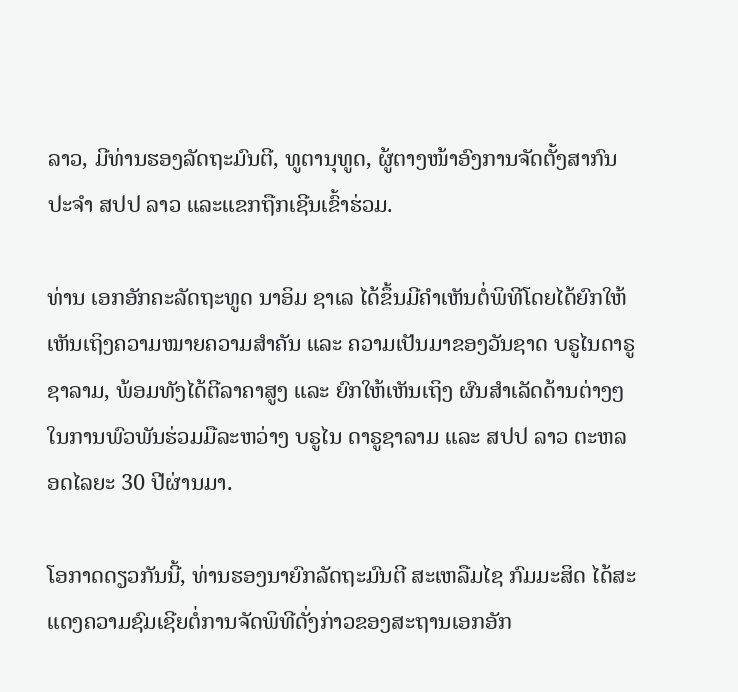ລາວ, ມີທ່ານຮອງລັດຖະມົນຕີ, ທູຕານຸທູດ, ຜູ້ຕາງໜ້າອົງການຈັດຕັ້ງສາກົນ ປະຈໍາ ສປປ ລາວ ແລະແຂກຖືກເຊີນເຂົ້າຮ່ວມ.

ທ່ານ ເອກອັກຄະລັດຖະທູດ ນາອິມ ຊາເລ ໄດ້ຂຶ້ນມີຄໍາເຫັນຕໍ່ພິທີໂດຍໄດ້ຍົກໃຫ້ເຫັນເຖິງຄວາມໝາຍຄວາມສໍາຄັນ ແລະ ຄວາມເປັນມາຂອງວັນຊາດ ບຣູໄນດາຣູຊາລາມ, ພ້ອມທັງໄດ້ຕີລາຄາສູງ ແລະ ຍົກໃຫ້ເຫັນເຖິງ ຜົນສໍາເລັດດ້ານຕ່າງໆໃນການພົວພັນຮ່ວມມືລະຫວ່າງ ບຣູໄນ ດາຣູຊາລາມ ແລະ ສປປ ລາວ ຕະຫລອດໄລຍະ 30 ປີຜ່ານມາ.

ໂອກາດດຽວກັນນີ້, ທ່ານຮອງນາຍົກລັດຖະມົນຕີ ສະເຫລືມໄຊ ກົມມະສິດ ໄດ້ສະແດງຄວາມຊົມເຊີຍຕໍ່ການຈັດພິທີດັ່ງກ່າວຂອງສະຖານເອກອັກ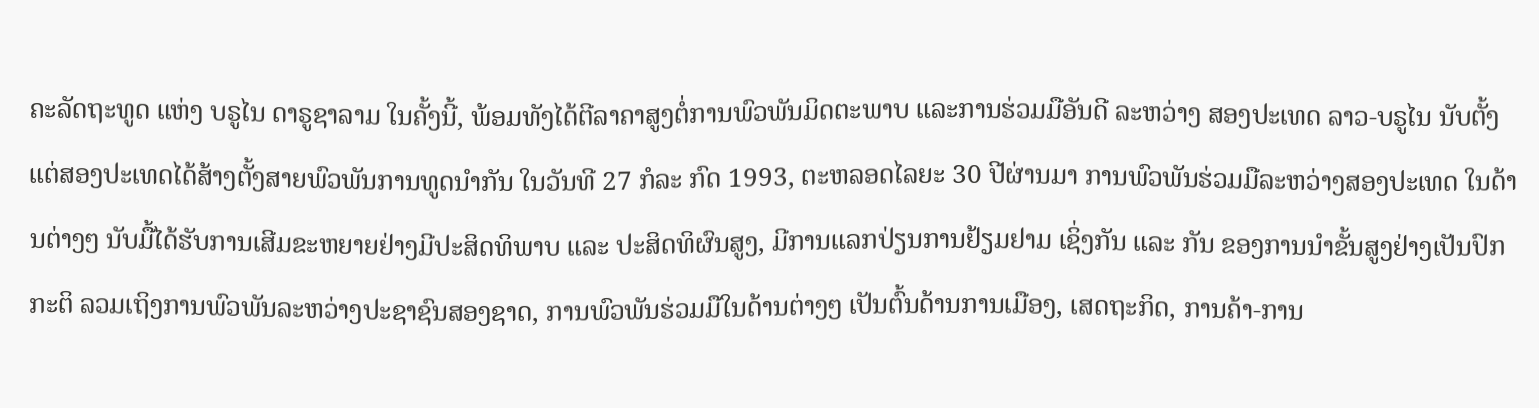ຄະລັດຖະທູດ ແຫ່ງ ບຣູໄນ ດາຣູຊາລາມ ໃນຄັ້ງນີ້, ພ້ອມທັງໄດ້ຕີລາຄາສູງຕໍ່ການພົວພັນມິດຕະພາບ ແລະການຮ່ວມມືອັນດີ ລະຫວ່າງ ສອງປະເທດ ລາວ-ບຣູໄນ ນັບຕັ້ງແຕ່ສອງປະເທດໄດ້ສ້າງຕັ້ງສາຍພົວພັນການທູດນໍາກັນ ໃນວັນທີ 27 ກໍລະ ກົດ 1993, ຕະຫລອດໄລຍະ 30 ປີຜ່ານມາ ການພົວພັນຮ່ວມມືລະຫວ່າງສອງປະເທດ ໃນດ້ານຕ່າງໆ ນັບມື້ໄດ້ຮັບການເສີມຂະຫຍາຍຢ່າງມີປະສິດທິພາບ ແລະ ປະສິດທິຜົນສູງ, ມີການແລກປ່ຽນການຢ້ຽມຢາມ ເຊິ່ງກັນ ແລະ ກັນ ຂອງການນໍາຂັ້ນສູງຢ່າງເປັນປົກກະຕິ ລວມເຖິງການພົວພັນລະຫວ່າງປະຊາຊົນສອງຊາດ, ການພົວພັນຮ່ວມມືໃນດ້ານຕ່າງໆ ເປັນຕົ້ນດ້ານການເມືອງ, ເສດຖະກິດ, ການຄ້າ-ການ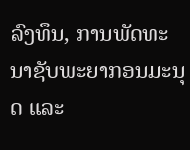ລົງທຶນ, ການພັດທະນາຊັບພະຍາກອນມະນຸດ ແລະ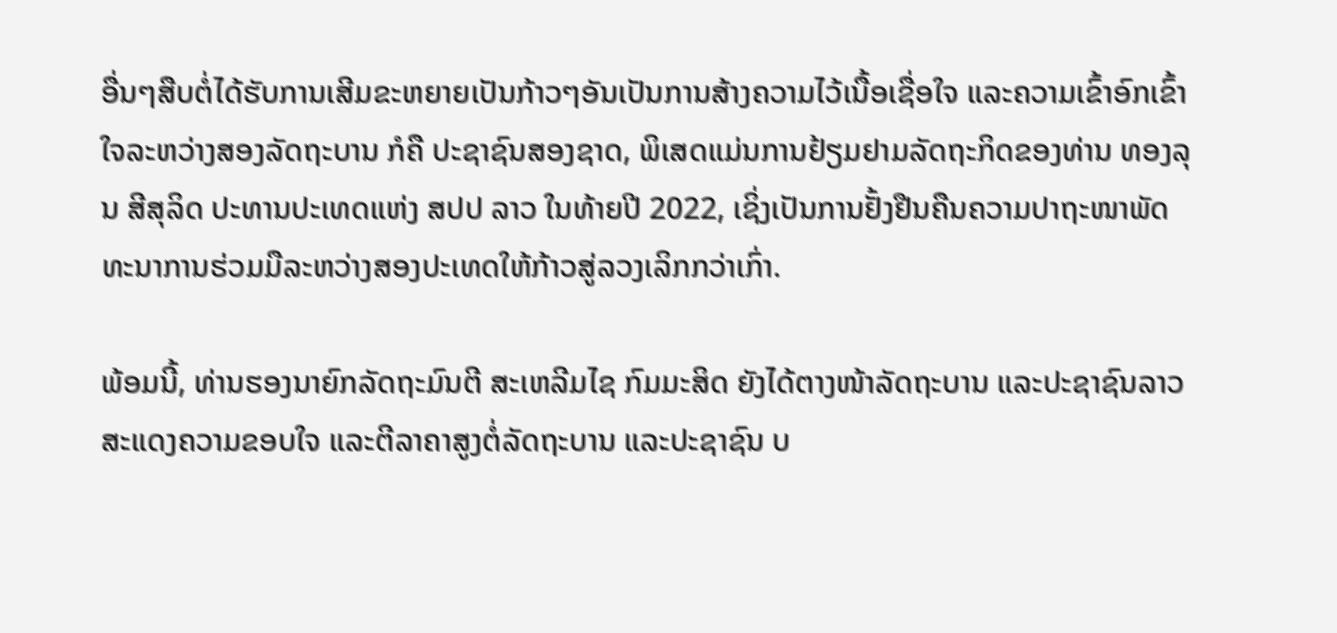ອື່ນໆສືບຕໍ່ໄດ້ຮັບການເສີມຂະຫຍາຍເປັນກ້າວໆອັນເປັນການສ້າງຄວາມໄວ້ເນື້ອເຊື່ອໃຈ ແລະຄວາມເຂົ້າອົກເຂົ້າໃຈລະຫວ່າງສອງລັດຖະບານ ກໍຄື ປະຊາຊົນສອງຊາດ, ພິເສດແມ່ນການຢ້ຽມຢາມລັດຖະກິດຂອງທ່ານ ທອງລຸນ ສີສຸລິດ ປະທານປະເທດແຫ່ງ ສປປ ລາວ ໃນທ້າຍປີ 2022, ເຊິ່ງເປັນການຢັ້ງຢືນຄືນຄວາມປາຖະໜາພັດທະນາການຮ່ວມມືລະຫວ່າງສອງປະເທດໃຫ້ກ້າວສູ່ລວງເລິກກວ່າເກົ່າ.

ພ້ອມນີ້, ທ່ານຮອງນາຍົກລັດຖະມົນຕີ ສະເຫລີມໄຊ ກົມມະສິດ ຍັງໄດ້ຕາງໜ້າລັດຖະບານ ແລະປະຊາຊົນລາວສະແດງຄວາມຂອບໃຈ ແລະຕີລາຄາສູງຕໍ່ລັດຖະບານ ແລະປະຊາຊົນ ບ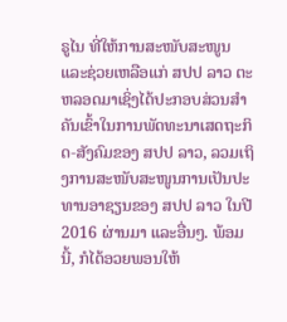ຣູໄນ ທີ່ໃຫ້ການສະໜັບສະໜູນ ແລະຊ່ວຍເຫລືອແກ່ ສປປ ລາວ ຕະຫລອດມາເຊິ່ງໄດ້ປະກອບສ່ວນສໍາຄັນເຂົ້າໃນການພັດທະນາເສດຖະກິດ-ສັງຄົມຂອງ ສປປ ລາວ, ລວມເຖິງການສະໜັບສະໜູນການເປັນປະທານອາຊຽນຂອງ ສປປ ລາວ ໃນປີ 2016 ຜ່ານມາ ແລະອື່ນໆ. ພ້ອມນີ້, ກໍໄດ້ອວຍພອນໃຫ້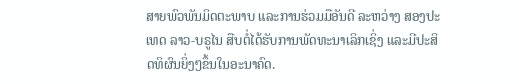ສາຍພົວພັນມິດຕະພາບ ແລະການຮ່ວມມືອັນດີ ລະຫວ່າງ ສອງປະເທດ ລາວ-ບຣູໄນ ສືບຕໍ່ໄດ້ຮັບການພັດທະນາເລິກເຊິ່ງ ແລະມີປະສິດທິຜົນຍິ່ງໆຂຶ້ນໃນອະນາຄົດ.